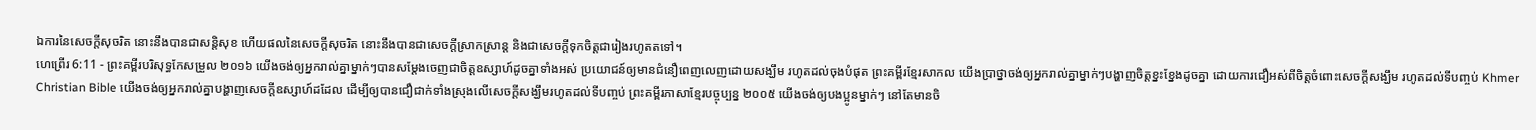ឯការនៃសេចក្ដីសុចរិត នោះនឹងបានជាសន្តិសុខ ហើយផលនៃសេចក្ដីសុចរិត នោះនឹងបានជាសេចក្ដីស្រាកស្រាន្ត និងជាសេចក្ដីទុកចិត្តជារៀងរហូតតទៅ។
ហេព្រើរ 6:11 - ព្រះគម្ពីរបរិសុទ្ធកែសម្រួល ២០១៦ យើងចង់ឲ្យអ្នករាល់គ្នាម្នាក់ៗបានសម្ដែងចេញជាចិត្តឧស្សាហ៍ដូចគ្នាទាំងអស់ ប្រយោជន៍ឲ្យមានជំនឿពេញលេញដោយសង្ឃឹម រហូតដល់ចុងបំផុត ព្រះគម្ពីរខ្មែរសាកល យើងប្រាថ្នាចង់ឲ្យអ្នករាល់គ្នាម្នាក់ៗបង្ហាញចិត្តខ្នះខ្នែងដូចគ្នា ដោយការជឿអស់ពីចិត្តចំពោះសេចក្ដីសង្ឃឹម រហូតដល់ទីបញ្ចប់ Khmer Christian Bible យើងចង់ឲ្យអ្នករាល់គ្នាបង្ហាញសេចក្តីឧស្សាហ៍ដដែល ដើម្បីឲ្យបានជឿជាក់ទាំងស្រុងលើសេចក្ដីសង្ឃឹមរហូតដល់ទីបញ្ចប់ ព្រះគម្ពីរភាសាខ្មែរបច្ចុប្បន្ន ២០០៥ យើងចង់ឲ្យបងប្អូនម្នាក់ៗ នៅតែមានចិ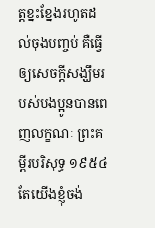ត្តខ្នះខ្នែងរហូតដល់ចុងបញ្ចប់ គឺធ្វើឲ្យសេចក្ដីសង្ឃឹមរបស់បងប្អូនបានពេញលក្ខណៈ ព្រះគម្ពីរបរិសុទ្ធ ១៩៥៤ តែយើងខ្ញុំចង់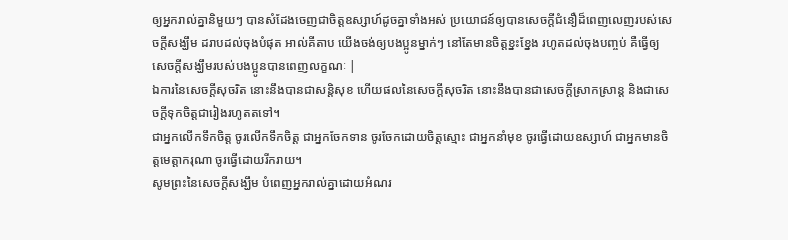ឲ្យអ្នករាល់គ្នានិមួយៗ បានសំដែងចេញជាចិត្តឧស្សាហ៍ដូចគ្នាទាំងអស់ ប្រយោជន៍ឲ្យបានសេចក្ដីជំនឿដ៏ពេញលេញរបស់សេចក្ដីសង្ឃឹម ដរាបដល់ចុងបំផុត អាល់គីតាប យើងចង់ឲ្យបងប្អូនម្នាក់ៗ នៅតែមានចិត្ដខ្នះខ្នែង រហូតដល់ចុងបញ្ចប់ គឺធ្វើឲ្យសេចក្ដីសង្ឃឹមរបស់បងប្អូនបានពេញលក្ខណៈ |
ឯការនៃសេចក្ដីសុចរិត នោះនឹងបានជាសន្តិសុខ ហើយផលនៃសេចក្ដីសុចរិត នោះនឹងបានជាសេចក្ដីស្រាកស្រាន្ត និងជាសេចក្ដីទុកចិត្តជារៀងរហូតតទៅ។
ជាអ្នកលើកទឹកចិត្ត ចូរលើកទឹកចិត្ត ជាអ្នកចែកទាន ចូរចែកដោយចិត្តស្មោះ ជាអ្នកនាំមុខ ចូរធ្វើដោយឧស្សាហ៍ ជាអ្នកមានចិត្តមេត្តាករុណា ចូរធ្វើដោយរីករាយ។
សូមព្រះនៃសេចក្តីសង្ឃឹម បំពេញអ្នករាល់គ្នាដោយអំណរ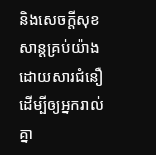និងសេចក្តីសុខសាន្តគ្រប់យ៉ាងដោយសារជំនឿ ដើម្បីឲ្យអ្នករាល់គ្នា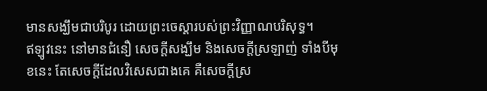មានសង្ឃឹមជាបរិបូរ ដោយព្រះចេស្តារបស់ព្រះវិញ្ញាណបរិសុទ្ធ។
ឥឡូវនេះ នៅមានជំនឿ សេចក្ដីសង្ឃឹម និងសេចក្តីស្រឡាញ់ ទាំងបីមុខនេះ តែសេចក្តីដែលវិសេសជាងគេ គឺសេចក្តីស្រ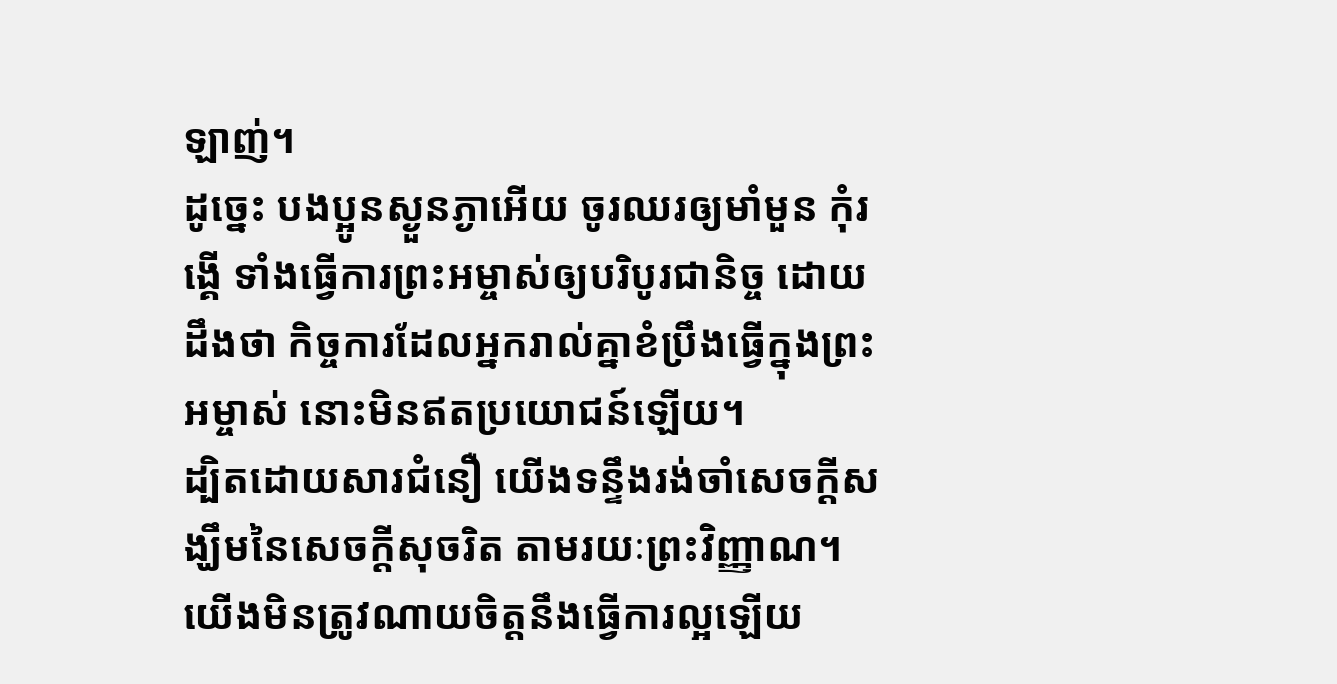ឡាញ់។
ដូច្នេះ បងប្អូនស្ងួនភ្ងាអើយ ចូរឈរឲ្យមាំមួន កុំរង្គើ ទាំងធ្វើការព្រះអម្ចាស់ឲ្យបរិបូរជានិច្ច ដោយដឹងថា កិច្ចការដែលអ្នករាល់គ្នាខំប្រឹងធ្វើក្នុងព្រះអម្ចាស់ នោះមិនឥតប្រយោជន៍ឡើយ។
ដ្បិតដោយសារជំនឿ យើងទន្ទឹងរង់ចាំសេចក្ដីសង្ឃឹមនៃសេចក្ដីសុចរិត តាមរយៈព្រះវិញ្ញាណ។
យើងមិនត្រូវណាយចិត្តនឹងធ្វើការល្អឡើយ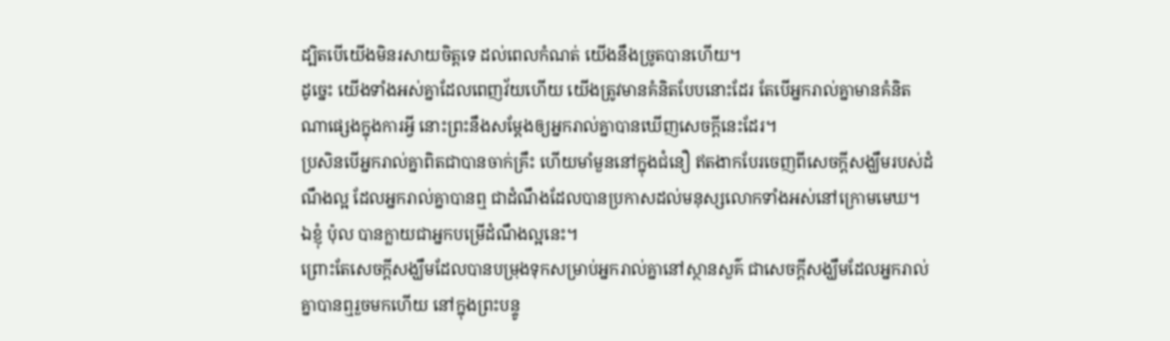ដ្បិតបើយើងមិនរសាយចិត្តទេ ដល់ពេលកំណត់ យើងនឹងច្រូតបានហើយ។
ដូច្នេះ យើងទាំងអស់គ្នាដែលពេញវ័យហើយ យើងត្រូវមានគំនិតបែបនោះដែរ តែបើអ្នករាល់គ្នាមានគំនិតណាផ្សេងក្នុងការអ្វី នោះព្រះនឹងសម្តែងឲ្យអ្នករាល់គ្នាបានឃើញសេចក្ដីនេះដែរ។
ប្រសិនបើអ្នករាល់គ្នាពិតជាបានចាក់គ្រឹះ ហើយមាំមួននៅក្នុងជំនឿ ឥតងាកបែរចេញពីសេចក្តីសង្ឃឹមរបស់ដំណឹងល្អ ដែលអ្នករាល់គ្នាបានឮ ជាដំណឹងដែលបានប្រកាសដល់មនុស្សលោកទាំងអស់នៅក្រោមមេឃ។ ឯខ្ញុំ ប៉ុល បានក្លាយជាអ្នកបម្រើដំណឹងល្អនេះ។
ព្រោះតែសេចក្តីសង្ឃឹមដែលបានបម្រុងទុកសម្រាប់អ្នករាល់គ្នានៅស្ថានសួគ៌ ជាសេចក្តីសង្ឃឹមដែលអ្នករាល់គ្នាបានឮរួចមកហើយ នៅក្នុងព្រះបន្ទូ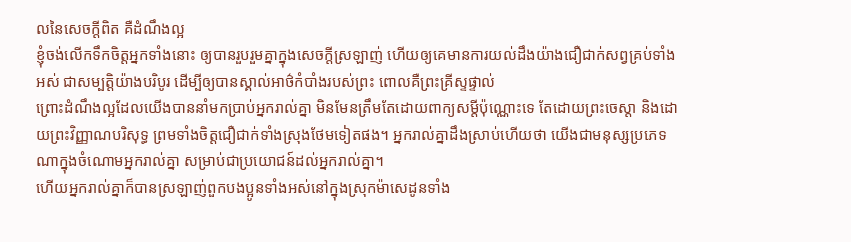លនៃសេចក្ដីពិត គឺដំណឹងល្អ
ខ្ញុំចង់លើកទឹកចិត្តអ្នកទាំងនោះ ឲ្យបានរួបរួមគ្នាក្នុងសេចក្តីស្រឡាញ់ ហើយឲ្យគេមានការយល់ដឹងយ៉ាងជឿជាក់សព្វគ្រប់ទាំងអស់ ជាសម្បត្តិយ៉ាងបរិបូរ ដើម្បីឲ្យបានស្គាល់អាថ៌កំបាំងរបស់ព្រះ ពោលគឺព្រះគ្រីស្ទផ្ទាល់
ព្រោះដំណឹងល្អដែលយើងបាននាំមកប្រាប់អ្នករាល់គ្នា មិនមែនត្រឹមតែដោយពាក្យសម្ដីប៉ុណ្ណោះទេ តែដោយព្រះចេស្តា និងដោយព្រះវិញ្ញាណបរិសុទ្ធ ព្រមទាំងចិត្តជឿជាក់ទាំងស្រុងថែមទៀតផង។ អ្នករាល់គ្នាដឹងស្រាប់ហើយថា យើងជាមនុស្សប្រភេទណាក្នុងចំណោមអ្នករាល់គ្នា សម្រាប់ជាប្រយោជន៍ដល់អ្នករាល់គ្នា។
ហើយអ្នករាល់គ្នាក៏បានស្រឡាញ់ពួកបងប្អូនទាំងអស់នៅក្នុងស្រុកម៉ាសេដូនទាំង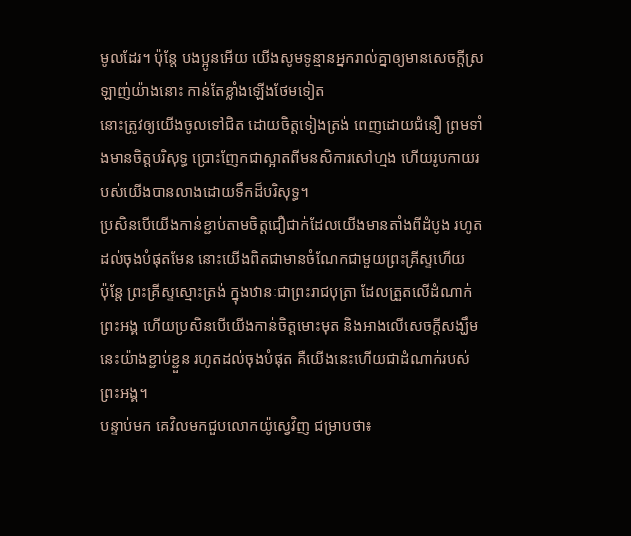មូលដែរ។ ប៉ុន្ដែ បងប្អូនអើយ យើងសូមទូន្មានអ្នករាល់គ្នាឲ្យមានសេចក្ដីស្រឡាញ់យ៉ាងនោះ កាន់តែខ្លាំងឡើងថែមទៀត
នោះត្រូវឲ្យយើងចូលទៅជិត ដោយចិត្តទៀងត្រង់ ពេញដោយជំនឿ ព្រមទាំងមានចិត្តបរិសុទ្ធ ប្រោះញែកជាស្អាតពីមនសិការសៅហ្មង ហើយរូបកាយរបស់យើងបានលាងដោយទឹកដ៏បរិសុទ្ធ។
ប្រសិនបើយើងកាន់ខ្ជាប់តាមចិត្តជឿជាក់ដែលយើងមានតាំងពីដំបូង រហូតដល់ចុងបំផុតមែន នោះយើងពិតជាមានចំណែកជាមួយព្រះគ្រីស្ទហើយ
ប៉ុន្តែ ព្រះគ្រីស្ទស្មោះត្រង់ ក្នុងឋានៈជាព្រះរាជបុត្រា ដែលត្រួតលើដំណាក់ព្រះអង្គ ហើយប្រសិនបើយើងកាន់ចិត្តមោះមុត និងអាងលើសេចក្តីសង្ឃឹមនេះយ៉ាងខ្ជាប់ខ្ជួន រហូតដល់ចុងបំផុត គឺយើងនេះហើយជាដំណាក់របស់ព្រះអង្គ។
បន្ទាប់មក គេវិលមកជួបលោកយ៉ូស្វេវិញ ជម្រាបថា៖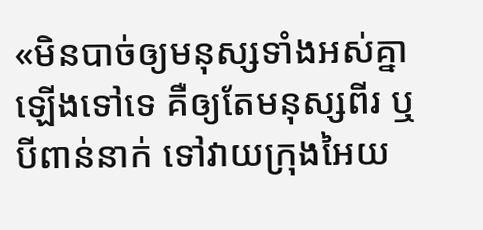«មិនបាច់ឲ្យមនុស្សទាំងអស់គ្នាឡើងទៅទេ គឺឲ្យតែមនុស្សពីរ ឬបីពាន់នាក់ ទៅវាយក្រុងអៃយ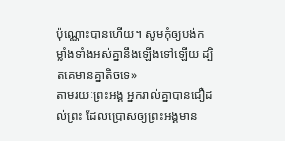ប៉ុណ្ណោះបានហើយ។ សូមកុំឲ្យបង់កម្លាំងទាំងអស់គ្នានឹងឡើងទៅឡើយ ដ្បិតគេមានគ្នាតិចទេ»
តាមរយៈព្រះអង្គ អ្នករាល់គ្នាបានជឿដល់ព្រះ ដែលប្រោសឲ្យព្រះអង្គមាន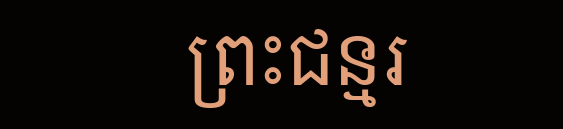ព្រះជន្មរ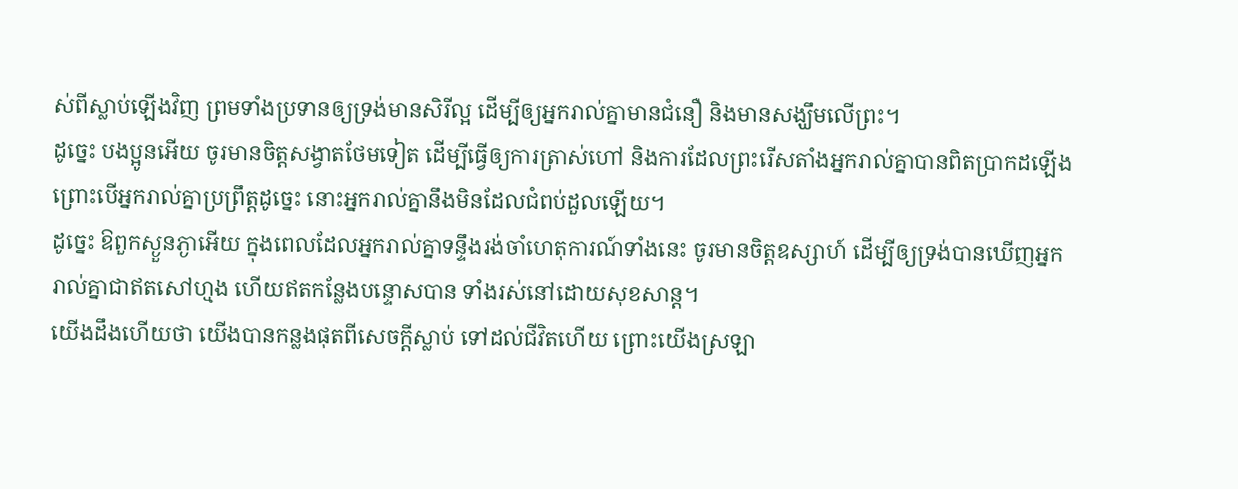ស់ពីស្លាប់ឡើងវិញ ព្រមទាំងប្រទានឲ្យទ្រង់មានសិរីល្អ ដើម្បីឲ្យអ្នករាល់គ្នាមានជំនឿ និងមានសង្ឃឹមលើព្រះ។
ដូច្នេះ បងប្អូនអើយ ចូរមានចិត្តសង្វាតថែមទៀត ដើម្បីធ្វើឲ្យការត្រាស់ហៅ និងការដែលព្រះរើសតាំងអ្នករាល់គ្នាបានពិតប្រាកដឡើង ព្រោះបើអ្នករាល់គ្នាប្រព្រឹត្តដូច្នេះ នោះអ្នករាល់គ្នានឹងមិនដែលជំពប់ដួលឡើយ។
ដូច្នេះ ឱពួកស្ងួនភ្ងាអើយ ក្នុងពេលដែលអ្នករាល់គ្នាទន្ទឹងរង់ចាំហេតុការណ៍ទាំងនេះ ចូរមានចិត្តឧស្សាហ៍ ដើម្បីឲ្យទ្រង់បានឃើញអ្នករាល់គ្នាជាឥតសៅហ្មង ហើយឥតកន្លែងបន្ទោសបាន ទាំងរស់នៅដោយសុខសាន្ត។
យើងដឹងហើយថា យើងបានកន្លងផុតពីសេចក្ដីស្លាប់ ទៅដល់ជីវិតហើយ ព្រោះយើងស្រឡា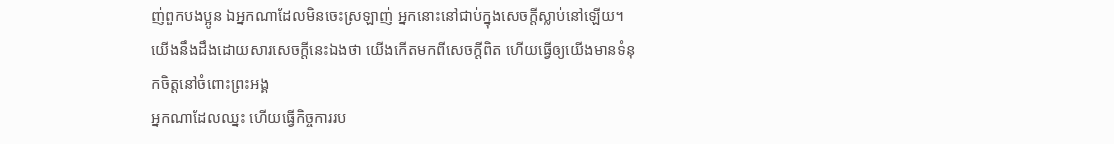ញ់ពួកបងប្អូន ឯអ្នកណាដែលមិនចេះស្រឡាញ់ អ្នកនោះនៅជាប់ក្នុងសេចក្ដីស្លាប់នៅឡើយ។
យើងនឹងដឹងដោយសារសេចក្ដីនេះឯងថា យើងកើតមកពីសេចក្ដីពិត ហើយធ្វើឲ្យយើងមានទំនុកចិត្តនៅចំពោះព្រះអង្គ
អ្នកណាដែលឈ្នះ ហើយធ្វើកិច្ចការរប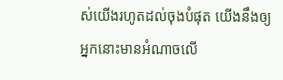ស់យើងរហូតដល់ចុងបំផុត យើងនឹងឲ្យអ្នកនោះមានអំណាចលើ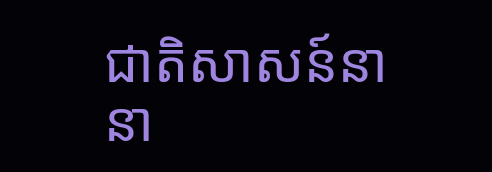ជាតិសាសន៍នានា